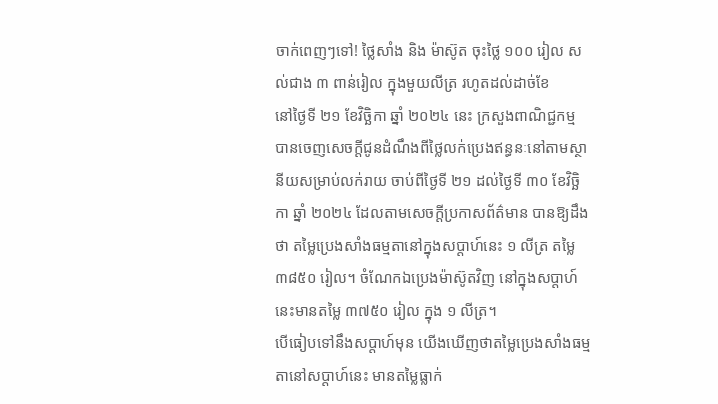ចាក់ពេញៗទៅ! ថ្លៃសាំង និង ម៉ាស៊ូត ចុះថ្លៃ ១០០ រៀល សល់ជាង ៣ ពាន់រៀល ក្នុងមួយលីត្រ រហូតដល់ដាច់ខែ
នៅថ្ងៃទី ២១ ខែវិច្ឆិកា ឆ្នាំ ២០២៤ នេះ ក្រសួងពាណិជ្ជកម្ម បានចេញសេចក្ដីជូនដំណឹងពីថ្លៃលក់ប្រេងឥន្ធនៈនៅតាមស្ថានីយសម្រាប់លក់រាយ ចាប់ពីថ្ងៃទី ២១ ដល់ថ្ងៃទី ៣០ ខែវិច្ឆិកា ឆ្នាំ ២០២៤ ដែលតាមសេចក្ដីប្រកាសព័ត៌មាន បានឱ្យដឹងថា តម្លៃប្រេងសាំងធម្មតានៅក្នុងសប្ដាហ៍នេះ ១ លីត្រ តម្លៃ ៣៨៥០ រៀល។ ចំណែកឯប្រេងម៉ាស៊ូតវិញ នៅក្នុងសប្ដាហ៍នេះមានតម្លៃ ៣៧៥០ រៀល ក្នុង ១ លីត្រ។
បើធៀបទៅនឹងសប្ដាហ៍មុន យើងឃើញថាតម្លៃប្រេងសាំងធម្មតានៅសប្ដាហ៍នេះ មានតម្លៃធ្លាក់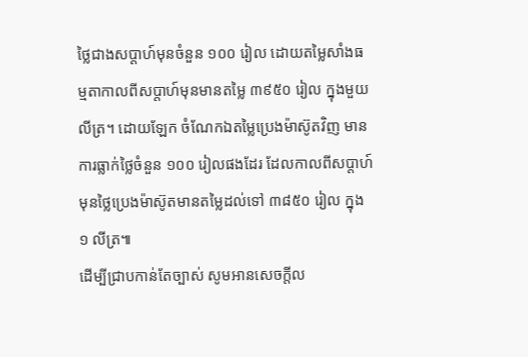ថ្លៃជាងសប្ដាហ៍មុនចំនួន ១០០ រៀល ដោយតម្លៃសាំងធម្មតាកាលពីសប្ដាហ៍មុនមានតម្លៃ ៣៩៥០ រៀល ក្នុងមួយលីត្រ។ ដោយឡែក ចំណែកឯតម្លៃប្រេងម៉ាស៊ូតវិញ មានការធ្លាក់ថ្លៃចំនួន ១០០ រៀលផងដែរ ដែលកាលពីសប្ដាហ៍មុនថ្លៃប្រេងម៉ាស៊ូតមានតម្លៃដល់ទៅ ៣៨៥០ រៀល ក្នុង ១ លីត្រ៕
ដើម្បីជ្រាបកាន់តែច្បាស់ សូមអានសេចក្តីល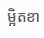ម្អិតខា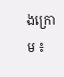ងក្រោម ៖